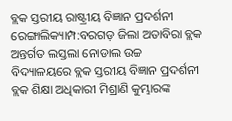ବ୍ଲକ ସ୍ତରୀୟ ରାଷ୍ଟ୍ରୀୟ ବିଜ୍ଞାନ ପ୍ରଦର୍ଶନୀ
ରେଙ୍ଗାଲିକ୍ୟାମ୍ପ:ବରଗଡ଼ ଜିଲା ଅତାବିରା ବ୍ଲକ ଅନ୍ତର୍ଗତ ଲସ୍ତଲା ନୋଡାଲ ଉଚ୍ଚ ବିଦ୍ୟାଳୟରେ ବ୍ଲକ ସ୍ତରୀୟ ବିଜ୍ଞାନ ପ୍ରଦର୍ଶନୀ ବ୍ଲକ ଶିକ୍ଷା ଅଧିକାରୀ ମିଶ୍ରାଣି କୁମ୍ଭାରଙ୍କ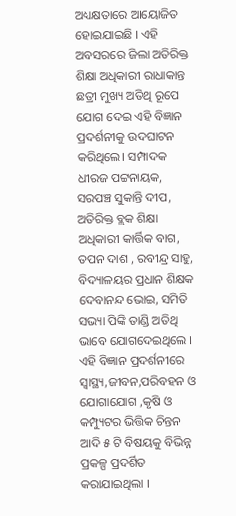ଅଧ୍ୟକ୍ଷତାରେ ଆୟୋଜିତ ହୋଇଯାଇଛି । ଏହି ଅବସରରେ ଜିଲା ଅତିରିକ୍ତ ଶିକ୍ଷା ଅଧିକାରୀ ରାଧାକାନ୍ତ ଛତ୍ରୀ ମୁଖ୍ୟ ଅତିଥି ରୂପେ ଯୋଗ ଦେଇ ଏହି ବିଜ୍ଞାନ ପ୍ରଦର୍ଶନୀକୁ ଉଦଘାଟନ କରିଥିଲେ। ସମ୍ପାଦକ ଧୀରଜ ପଟ୍ଟନାୟକ, ସରପଞ୍ଚ ସୁକାନ୍ତି ଦୀପ, ଅତିରିକ୍ତ ବ୍ଲକ ଶିକ୍ଷା ଅଧିକାରୀ କାର୍ତ୍ତିକ ବାଗ, ତପନ ଦାଶ , ରବୀନ୍ଦ୍ର ସାହୁ, ବିଦ୍ୟାଳୟର ପ୍ରଧାନ ଶିକ୍ଷକ ଦେବାନନ୍ଦ ଭୋଇ, ସମିତି ସଭ୍ୟା ପିଙ୍କି ତାଣ୍ଡି ଅତିଥି ଭାବେ ଯୋଗଦେଇଥିଲେ ।
ଏହି ବିଜ୍ଞାନ ପ୍ରଦର୍ଶନୀରେ ସ୍ବାସ୍ଥ୍ୟ,ଜୀବନ,ପରିବହନ ଓ ଯୋଗାଯୋଗ ,କୃଷି ଓ କମ୍ପ୍ୟୁଟର ଭିତ୍ତିକ ଚିନ୍ତନ ଆଦି ୫ ଟି ବିଷୟକୁ ବିଭିନ୍ନ ପ୍ରକଳ୍ପ ପ୍ରଦର୍ଶିତ କରାଯାଇଥିଲା ।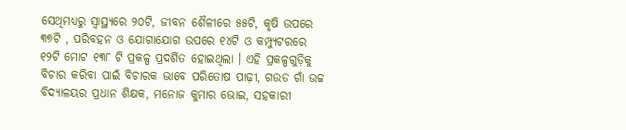ସେଥିମଧ୍ୟରୁ ସ୍ବାସ୍ଥ୍ୟରେ ୨୦ଟି, ଜୀବନ ଶୈଳୀରେ ୫୫ଟି, କୃଷି ଉପରେ ୩୭ଟି , ପରିବହନ ଓ ଯୋଗାଯୋଗ ଉପରେ ୧୪ଟି ଓ କମ୍ପ୍ୟୁଟରରେ ୧୨ଟି ମୋଟ ୧୩୮ ଟି ପ୍ରକଳ୍ପ ପ୍ରଦର୍ଶିତ ହୋଇଥିଲା । ଏହି ପ୍ରକଳ୍ପଗୁଡ଼ିକୁ ବିଚାର କରିବା ପାଇଁ ବିଚାରକ ଭାବେ ପରିତୋଷ ପାଢ଼ୀ, ଗଉଡ ଗାଁ ଉଚ୍ଚ ବିଦ୍ୟାଳୟର ପ୍ରଧାନ ଶିକ୍ଷକ, ମନୋଜ କୁମାର ଭୋଇ, ସହକାରୀ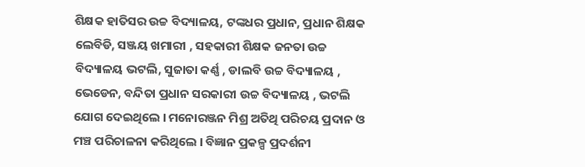ଶିକ୍ଷକ ହାତିସର ଉଚ୍ଚ ବିଦ୍ୟାଳୟ, ଟଙ୍କଧର ପ୍ରଧାନ, ପ୍ରଧାନ ଶିକ୍ଷକ ଲେବିଡି, ସଞ୍ଜୟ ଖମାରୀ , ସହକାରୀ ଶିକ୍ଷକ ଜନତା ଉଚ୍ଚ ବିଦ୍ୟାଳୟ ଭଟଲି, ସୁଜାତା କର୍ଣ୍ଣ , ଡାଲବି ଉଚ୍ଚ ବିଦ୍ୟାଳୟ , ଭେଡେନ, ବନ୍ଦିତା ପ୍ରଧାନ ସରକାରୀ ଉଚ୍ଚ ବିଦ୍ୟାଳୟ , ଭଟଲି ଯୋଗ ଦେଇଥିଲେ । ମନୋରଞ୍ଜନ ମିଶ୍ର ଅତିଥି ପରିଚୟ ପ୍ରଦାନ ଓ ମଞ୍ଚ ପରିଚାଳନା କରିଥିଲେ । ବିଜ୍ଞାନ ପ୍ରକଳ୍ପ ପ୍ରଦର୍ଶନୀ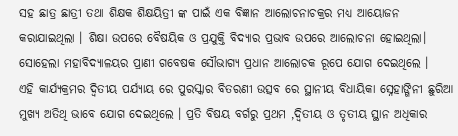ସହ ଛାତ୍ର ଛାତ୍ରୀ ତଥା ଶିକ୍ଷକ ଶିକ୍ଷୟିତ୍ରୀ ଙ୍କ ପାଇଁ ଏକ ବିଜ୍ଞାନ ଆଲୋଚନାଚକ୍ରର ମଧ୍ୟ ଆୟୋଜନ କରାଯାଇଥିଲା । ଶିକ୍ଷା ଉପରେ ବୈଷୟିକ ଓ ପ୍ରଯୁକ୍ତି ବିଦ୍ୟାର ପ୍ରଭାବ ଉପରେ ଆଲୋଚନା ହୋଇଥିଲା। ସୋହେଲା ମହାବିଦ୍ୟାଳୟର ପ୍ରାଣୀ ଗବେଷକ ସୌଭାଗ୍ୟ ପ୍ରଧାନ ଆଲୋଚକ ରୂପେ ଯୋଗ ଦେଇଥିଲେ ।
ଏହି କାର୍ଯ୍ୟକ୍ରମର ଦ୍ଵିତୀୟ ପର୍ଯ୍ୟାୟ ରେ ପୁରସ୍କାର ବିତରଣୀ ଉତ୍ସବ ରେ ସ୍ଥାନୀୟ ବିଧାୟିକା ସ୍ନେହାଙ୍ଗିନୀ ଛୁରିଆ ମୁଖ୍ୟ ଅତିଥି ଭାବେ ଯୋଗ ଦେଇଥିଲେ । ପ୍ରତି ବିଷୟ ବର୍ଗରୁ ପ୍ରଥମ ,ଦ୍ଵିତୀୟ ଓ ତୃତୀୟ ସ୍ଥାନ ଅଧିକାର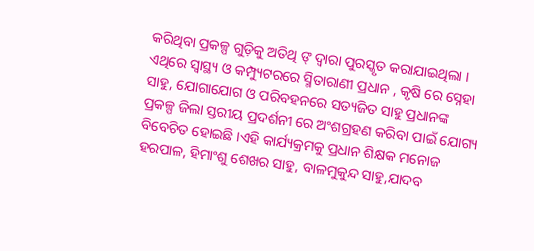କରିଥିବା ପ୍ରକଳ୍ପ ଗୁଡ଼ିକୁ ଅତିଥି ଙ୍ ଦ୍ଵାରା ପୁରସ୍କୃତ କରାଯାଇଥିଲା । ଏଥିରେ ସ୍ବାସ୍ଥ୍ୟ ଓ କମ୍ପ୍ୟୁଟରରେ ସ୍ମିତାରାଣୀ ପ୍ରଧାନ , କୃଷି ରେ ସ୍ନେହା ସାହୁ, ଯୋଗାଯୋଗ ଓ ପରିବହନରେ ସତ୍ୟଜିତ ସାହୁ ପ୍ରଧାନଙ୍କ ପ୍ରକଳ୍ପ ଜିଲା ସ୍ତରୀୟ ପ୍ରଦର୍ଶନୀ ରେ ଅଂଶଗ୍ରହଣ କରିବା ପାଇଁ ଯୋଗ୍ୟ ବିବେଚିତ ହୋଇଛି ।ଏହି କାର୍ଯ୍ୟକ୍ରମକୁ ପ୍ରଧାନ ଶିକ୍ଷକ ମନୋଜ ହରପାଳ, ହିମାଂଶୁ ଶେଖର ସାହୁ, ବାଳମୁକୁନ୍ଦ ସାହୁ,ଯାଦବ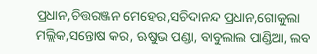ପ୍ରଧାନ,ଚିତ୍ତରଞ୍ଜନ ମେହେର,ସଚିଦାନନ୍ଦ ପ୍ରଧାନ,ଗୋକୁଲା ମଲ୍ଲିକ,ସନ୍ତୋଷ କର, ଋଷୁଭ ପଣ୍ଡା, ବାବୁଲାଲ ପାଣ୍ଡିଆ, ଲବ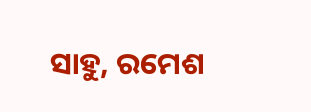ସାହୁ, ରମେଶ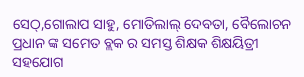ସେଠ୍,ଗୋଲାପ ସାହୁ, ମୋତିଲାଲ୍ ଦେବତା, ବୈଲୋଚନ ପ୍ରଧାନ ଙ୍କ ସମେତ ବ୍ଲକ ର ସମସ୍ତ ଶିକ୍ଷକ ଶିକ୍ଷୟିତ୍ରୀ ସହଯୋଗ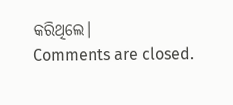କରିଥିଲେ।
Comments are closed.